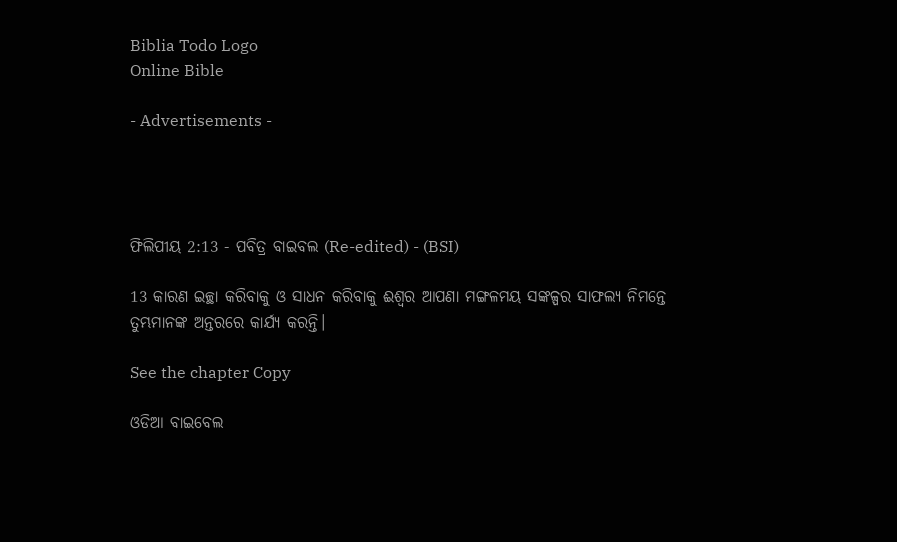Biblia Todo Logo
Online Bible

- Advertisements -




ଫିଲିପୀୟ 2:13 - ପବିତ୍ର ବାଇବଲ (Re-edited) - (BSI)

13 କାରଣ ଇଚ୍ଛା କରିବାକୁ ଓ ସାଧନ କରିବାକୁ ଈଶ୍ଵର ଆପଣା ମଙ୍ଗଳମୟ ସଙ୍କଳ୍ପର ସାଫଲ୍ୟ ନିମନ୍ତେ ତୁମ୍ଭମାନଙ୍କ ଅନ୍ତରରେ କାର୍ଯ୍ୟ କରନ୍ତି।

See the chapter Copy

ଓଡିଆ ବାଇବେଲ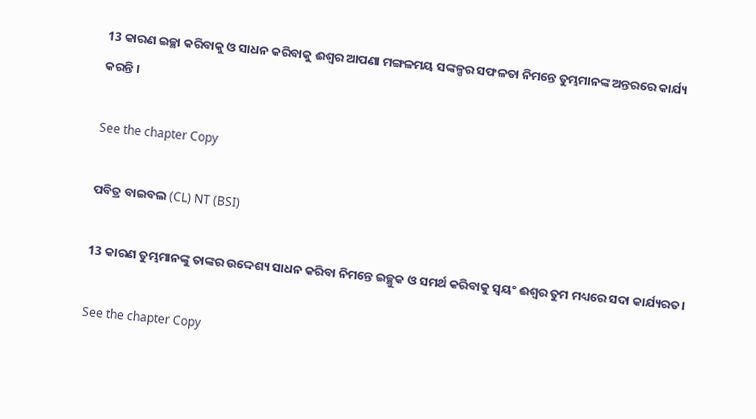13 କାରଣ ଇଚ୍ଛା କରିବାକୁ ଓ ସାଧନ କରିବାକୁ ଈଶ୍ୱର ଆପଣା ମଙ୍ଗଳମୟ ସଙ୍କଳ୍ପର ସଫଳତା ନିମନ୍ତେ ତୁମ୍ଭମାନଙ୍କ ଅନ୍ତରରେ କାର୍ଯ୍ୟ କରନ୍ତି ।

See the chapter Copy

ପବିତ୍ର ବାଇବଲ (CL) NT (BSI)

13 କାରଣ ତୁମ୍ଭମାନଙ୍କୁ ତାଙ୍କର ଉଦ୍ଦେଶ୍ୟ ସାଧନ କରିବା ନିମନ୍ତେ ଇଚ୍ଛୁକ ଓ ସମର୍ଥ କରିବାକୁ ସ୍ୱୟଂ ଈଶ୍ୱର ତୁମ ମଧ୍ୟରେ ସଦା କାର୍ଯ୍ୟରତ।

See the chapter Copy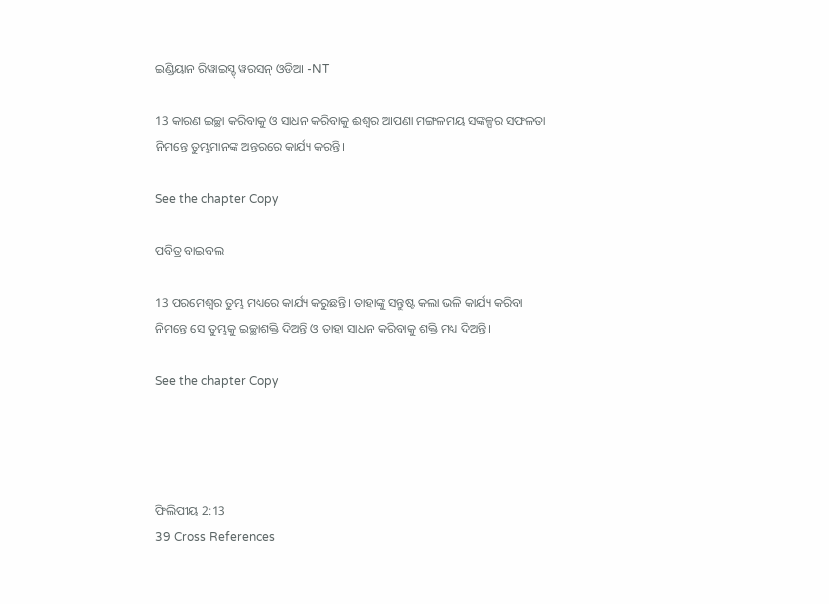ଇଣ୍ଡିୟାନ ରିୱାଇସ୍ଡ୍ ୱରସନ୍ ଓଡିଆ -NT

13 କାରଣ ଇଚ୍ଛା କରିବାକୁ ଓ ସାଧନ କରିବାକୁ ଈଶ୍ବର ଆପଣା ମଙ୍ଗଳମୟ ସଙ୍କଳ୍ପର ସଫଳତା ନିମନ୍ତେ ତୁମ୍ଭମାନଙ୍କ ଅନ୍ତରରେ କାର୍ଯ୍ୟ କରନ୍ତି।

See the chapter Copy

ପବିତ୍ର ବାଇବଲ

13 ପରମେଶ୍ୱର ତୁମ୍ଭ ମଧ୍ୟରେ କାର୍ଯ୍ୟ କରୁଛନ୍ତି। ତାହାଙ୍କୁ ସନ୍ତୁଷ୍ଟ କଲା ଭଳି କାର୍ଯ୍ୟ କରିବା ନିମନ୍ତେ ସେ ତୁମ୍ଭକୁ ଇଚ୍ଛାଶକ୍ତି ଦିଅନ୍ତି ଓ ତାହା ସାଧନ କରିବାକୁ ଶକ୍ତି ମଧ୍ୟ ଦିଅନ୍ତି।

See the chapter Copy




ଫିଲିପୀୟ 2:13
39 Cross References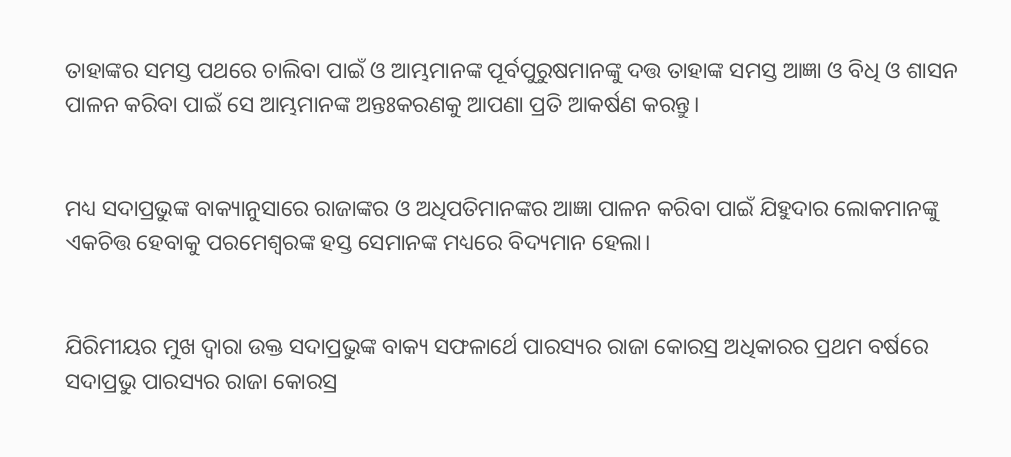ତାହାଙ୍କର ସମସ୍ତ ପଥରେ ଚାଲିବା ପାଇଁ ଓ ଆମ୍ଭମାନଙ୍କ ପୂର୍ବପୁରୁଷମାନଙ୍କୁ ଦତ୍ତ ତାହାଙ୍କ ସମସ୍ତ ଆଜ୍ଞା ଓ ବିଧି ଓ ଶାସନ ପାଳନ କରିବା ପାଇଁ ସେ ଆମ୍ଭମାନଙ୍କ ଅନ୍ତଃକରଣକୁ ଆପଣା ପ୍ରତି ଆକର୍ଷଣ କରନ୍ତୁ।


ମଧ୍ୟ ସଦାପ୍ରଭୁଙ୍କ ବାକ୍ୟାନୁସାରେ ରାଜାଙ୍କର ଓ ଅଧିପତିମାନଙ୍କର ଆଜ୍ଞା ପାଳନ କରିବା ପାଇଁ ଯିହୁଦାର ଲୋକମାନଙ୍କୁ ଏକଚିତ୍ତ ହେବାକୁ ପରମେଶ୍ଵରଙ୍କ ହସ୍ତ ସେମାନଙ୍କ ମଧ୍ୟରେ ବିଦ୍ୟମାନ ହେଲା।


ଯିରିମୀୟର ମୁଖ ଦ୍ଵାରା ଉକ୍ତ ସଦାପ୍ରଭୁଙ୍କ ବାକ୍ୟ ସଫଳାର୍ଥେ ପାରସ୍ୟର ରାଜା କୋରସ୍ର ଅଧିକାରର ପ୍ରଥମ ବର୍ଷରେ ସଦାପ୍ରଭୁ ପାରସ୍ୟର ରାଜା କୋରସ୍ର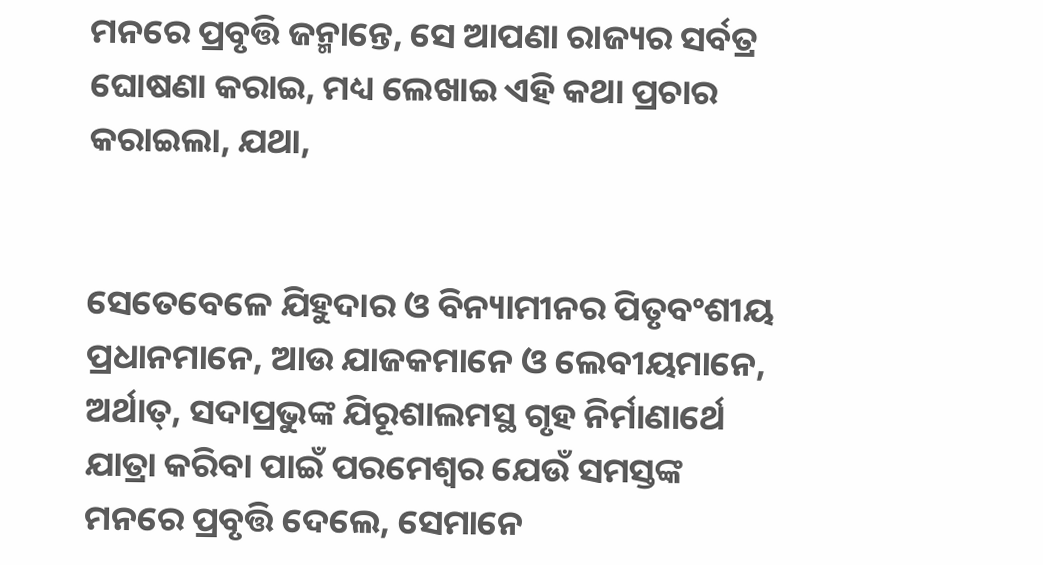ମନରେ ପ୍ରବୃତ୍ତି ଜନ୍ମାନ୍ତେ, ସେ ଆପଣା ରାଜ୍ୟର ସର୍ବତ୍ର ଘୋଷଣା କରାଇ, ମଧ୍ୟ ଲେଖାଇ ଏହି କଥା ପ୍ରଚାର କରାଇଲା, ଯଥା,


ସେତେବେଳେ ଯିହୁଦାର ଓ ବିନ୍ୟାମୀନର ପିତୃବଂଶୀୟ ପ୍ରଧାନମାନେ, ଆଉ ଯାଜକମାନେ ଓ ଲେବୀୟମାନେ, ଅର୍ଥାତ୍, ସଦାପ୍ରଭୁଙ୍କ ଯିରୂଶାଲମସ୍ଥ ଗୃହ ନିର୍ମାଣାର୍ଥେ ଯାତ୍ରା କରିବା ପାଇଁ ପରମେଶ୍ଵର ଯେଉଁ ସମସ୍ତଙ୍କ ମନରେ ପ୍ରବୃତ୍ତି ଦେଲେ, ସେମାନେ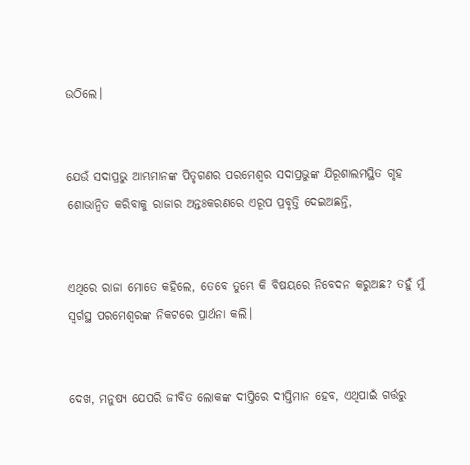ଉଠିଲେ।


ଯେଉଁ ସଦାପ୍ରଭୁ ଆମ୍ଭମାନଙ୍କ ପିତୃଗଣର ପରମେଶ୍ଵର ସଦାପ୍ରଭୁଙ୍କ ଯିରୂଶାଲମସ୍ଥିତ ଗୃହ ଶୋଭାନ୍ଵିତ କରିବାକୁ ରାଜାର ଅନ୍ତଃକରଣରେ ଏରୂପ ପ୍ରବୃତ୍ତି ଦେଇଅଛନ୍ତି,


ଏଥିରେ ରାଜା ମୋତେ କହିଲେ, ତେବେ ତୁମ୍ଭେ କି ବିଷୟରେ ନିବେଦନ କରୁଅଛ? ତହୁଁ ମୁଁ ସ୍ଵର୍ଗସ୍ଥ ପରମେଶ୍ଵରଙ୍କ ନିକଟରେ ପ୍ରାର୍ଥନା କଲି।


ଦେଖ, ମନୁଷ୍ୟ ଯେପରି ଜୀବିତ ଲୋକଙ୍କ ଦୀପ୍ତିରେ ଦୀପ୍ତିମାନ ହେବ, ଏଥିପାଇଁ ଗର୍ତ୍ତରୁ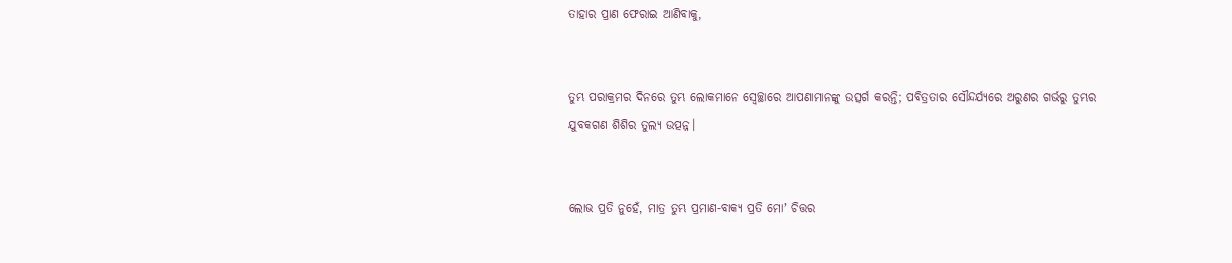ତାହାର ପ୍ରାଣ ଫେରାଇ ଆଣିବାକୁ,


ତୁମ୍ଭ ପରାକ୍ରମର ଦିନରେ ତୁମ୍ଭ ଲୋକମାନେ ସ୍ଵେଚ୍ଛାରେ ଆପଣାମାନଙ୍କୁ ଉତ୍ସର୍ଗ କରନ୍ତି; ପବିତ୍ରତାର ସୌନ୍ଦର୍ଯ୍ୟରେ ଅରୁଣର ଗର୍ଭରୁ ତୁମ୍ଭର ଯୁବକଗଣ ଶିଶିର ତୁଲ୍ୟ ଉତ୍ପନ୍ନ।


ଲୋଭ ପ୍ରତି ନୁହେଁ, ମାତ୍ର ତୁମ୍ଭ ପ୍ରମାଣ-ବାକ୍ୟ ପ୍ରତି ମୋʼ ଚିତ୍ତର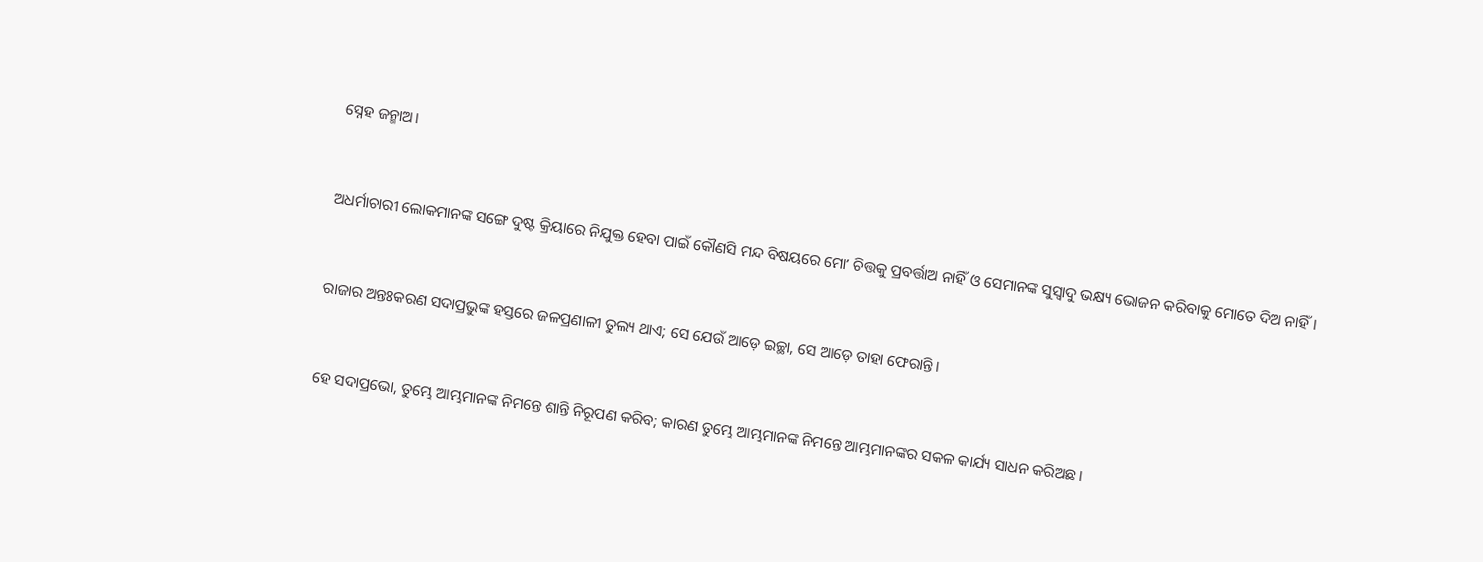ସ୍ନେହ ଜନ୍ମାଅ।


ଅଧର୍ମାଚାରୀ ଲୋକମାନଙ୍କ ସଙ୍ଗେ ଦୁଷ୍ଟ କ୍ରିୟାରେ ନିଯୁକ୍ତ ହେବା ପାଇଁ କୌଣସି ମନ୍ଦ ବିଷୟରେ ମୋʼ ଚିତ୍ତକୁ ପ୍ରବର୍ତ୍ତାଅ ନାହିଁ ଓ ସେମାନଙ୍କ ସୁସ୍ଵାଦୁ ଭକ୍ଷ୍ୟ ଭୋଜନ କରିବାକୁ ମୋତେ ଦିଅ ନାହିଁ।


ରାଜାର ଅନ୍ତଃକରଣ ସଦାପ୍ରଭୁଙ୍କ ହସ୍ତରେ ଜଳପ୍ରଣାଳୀ ତୁଲ୍ୟ ଥାଏ; ସେ ଯେଉଁ ଆଡ଼େ ଇଚ୍ଛା, ସେ ଆଡ଼େ ତାହା ଫେରାନ୍ତି।


ହେ ସଦାପ୍ରଭୋ, ତୁମ୍ଭେ ଆମ୍ଭମାନଙ୍କ ନିମନ୍ତେ ଶାନ୍ତି ନିରୂପଣ କରିବ; କାରଣ ତୁମ୍ଭେ ଆମ୍ଭମାନଙ୍କ ନିମନ୍ତେ ଆମ୍ଭମାନଙ୍କର ସକଳ କାର୍ଯ୍ୟ ସାଧନ କରିଅଛ।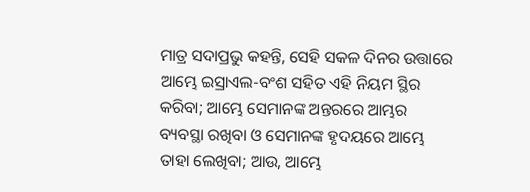ମାତ୍ର ସଦାପ୍ରଭୁ କହନ୍ତି, ସେହି ସକଳ ଦିନର ଉତ୍ତାରେ ଆମ୍ଭେ ଇସ୍ରାଏଲ-ବଂଶ ସହିତ ଏହି ନିୟମ ସ୍ଥିର କରିବା; ଆମ୍ଭେ ସେମାନଙ୍କ ଅନ୍ତରରେ ଆମ୍ଭର ବ୍ୟବସ୍ଥା ରଖିବା ଓ ସେମାନଙ୍କ ହୃଦୟରେ ଆମ୍ଭେ ତାହା ଲେଖିବା; ଆଉ, ଆମ୍ଭେ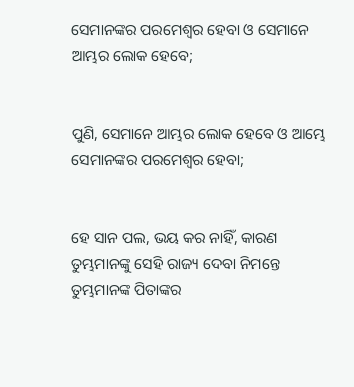ସେମାନଙ୍କର ପରମେଶ୍ଵର ହେବା ଓ ସେମାନେ ଆମ୍ଭର ଲୋକ ହେବେ;


ପୁଣି, ସେମାନେ ଆମ୍ଭର ଲୋକ ହେବେ ଓ ଆମ୍ଭେ ସେମାନଙ୍କର ପରମେଶ୍ଵର ହେବା;


ହେ ସାନ ପଲ, ଭୟ କର ନାହିଁ, କାରଣ ତୁମ୍ଭମାନଙ୍କୁ ସେହି ରାଜ୍ୟ ଦେବା ନିମନ୍ତେ ତୁମ୍ଭମାନଙ୍କ ପିତାଙ୍କର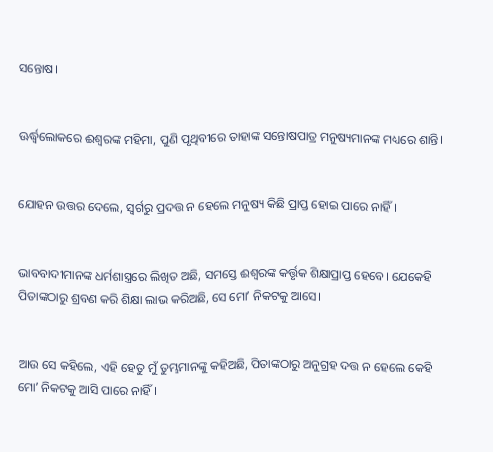ସନ୍ତୋଷ।


ଊର୍ଦ୍ଧ୍ଵଲୋକରେ ଈଶ୍ଵରଙ୍କ ମହିମା, ପୁଣି ପୃଥିବୀରେ ତାହାଙ୍କ ସନ୍ତୋଷପାତ୍ର ମନୁଷ୍ୟମାନଙ୍କ ମଧ୍ୟରେ ଶାନ୍ତି।


ଯୋହନ ଉତ୍ତର ଦେଲେ, ସ୍ଵର୍ଗରୁ ପ୍ରଦତ୍ତ ନ ହେଲେ ମନୁଷ୍ୟ କିଛି ପ୍ରାପ୍ତ ହୋଇ ପାରେ ନାହିଁ।


ଭାବବାଦୀମାନଙ୍କ ଧର୍ମଶାସ୍ତ୍ରରେ ଲିଖିତ ଅଛି, ସମସ୍ତେ ଈଶ୍ଵରଙ୍କ କର୍ତ୍ତୃକ ଶିକ୍ଷାପ୍ରାପ୍ତ ହେବେ। ଯେକେହି ପିତାଙ୍କଠାରୁ ଶ୍ରବଣ କରି ଶିକ୍ଷା ଲାଭ କରିଅଛି, ସେ ମୋʼ ନିକଟକୁ ଆସେ।


ଆଉ ସେ କହିଲେ, ଏହି ହେତୁ ମୁଁ ତୁମ୍ଭମାନଙ୍କୁ କହିଅଛି, ପିତାଙ୍କଠାରୁ ଅନୁଗ୍ରହ ଦତ୍ତ ନ ହେଲେ କେହି ମୋʼ ନିକଟକୁ ଆସି ପାରେ ନାହିଁ।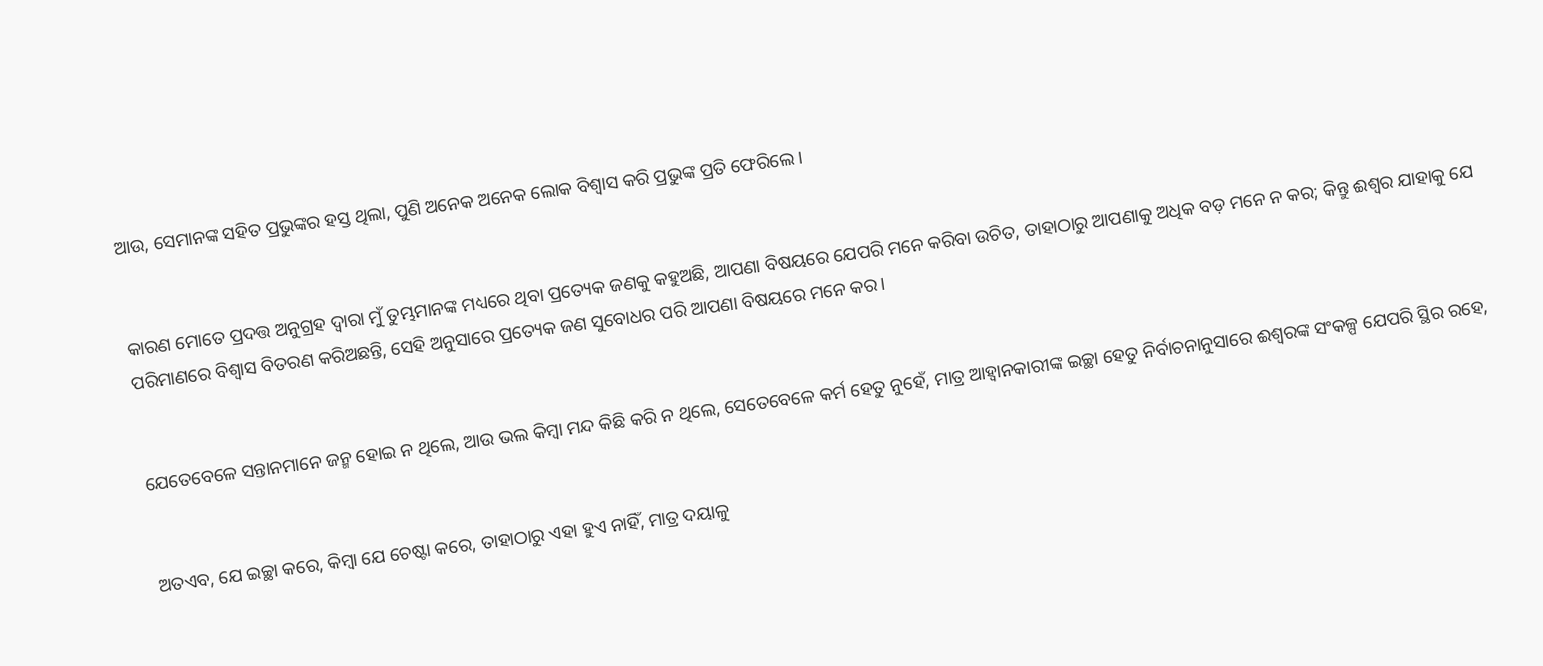ଆଉ, ସେମାନଙ୍କ ସହିତ ପ୍ରଭୁଙ୍କର ହସ୍ତ ଥିଲା, ପୁଣି ଅନେକ ଅନେକ ଲୋକ ବିଶ୍ଵାସ କରି ପ୍ରଭୁଙ୍କ ପ୍ରତି ଫେରିଲେ।


କାରଣ ମୋତେ ପ୍ରଦତ୍ତ ଅନୁଗ୍ରହ ଦ୍ଵାରା ମୁଁ ତୁମ୍ଭମାନଙ୍କ ମଧ୍ୟରେ ଥିବା ପ୍ରତ୍ୟେକ ଜଣକୁ କହୁଅଛି, ଆପଣା ବିଷୟରେ ଯେପରି ମନେ କରିବା ଉଚିତ, ତାହାଠାରୁ ଆପଣାକୁ ଅଧିକ ବଡ଼ ମନେ ନ କର; କିନ୍ତୁ ଈଶ୍ଵର ଯାହାକୁ ଯେ ପରିମାଣରେ ବିଶ୍ଵାସ ବିତରଣ କରିଅଛନ୍ତି, ସେହି ଅନୁସାରେ ପ୍ରତ୍ୟେକ ଜଣ ସୁବୋଧର ପରି ଆପଣା ବିଷୟରେ ମନେ କର।


ଯେତେବେଳେ ସନ୍ତାନମାନେ ଜନ୍ମ ହୋଇ ନ ଥିଲେ, ଆଉ ଭଲ କିମ୍ଵା ମନ୍ଦ କିଛି କରି ନ ଥିଲେ, ସେତେବେଳେ କର୍ମ ହେତୁ ନୁହେଁ, ମାତ୍ର ଆହ୍ଵାନକାରୀଙ୍କ ଇଚ୍ଛା ହେତୁ ନିର୍ବାଚନାନୁସାରେ ଈଶ୍ଵରଙ୍କ ସଂକଳ୍ପ ଯେପରି ସ୍ଥିର ରହେ,


ଅତଏବ, ଯେ ଇଚ୍ଛା କରେ, କିମ୍ଵା ଯେ ଚେଷ୍ଟା କରେ, ତାହାଠାରୁ ଏହା ହୁଏ ନାହିଁ, ମାତ୍ର ଦୟାଳୁ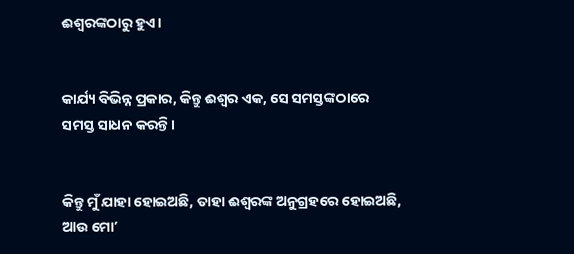ଈଶ୍ଵରଙ୍କଠାରୁ ହୁଏ।


କାର୍ଯ୍ୟ ବିଭିନ୍ନ ପ୍ରକାର, କିନ୍ତୁ ଈଶ୍ଵର ଏକ, ସେ ସମସ୍ତଙ୍କଠାରେ ସମସ୍ତ ସାଧନ କରନ୍ତି।


କିନ୍ତୁ ମୁଁ ଯାହା ହୋଇଅଛି, ତାହା ଈଶ୍ଵରଙ୍କ ଅନୁଗ୍ରହରେ ହୋଇଅଛି, ଆଉ ମୋʼ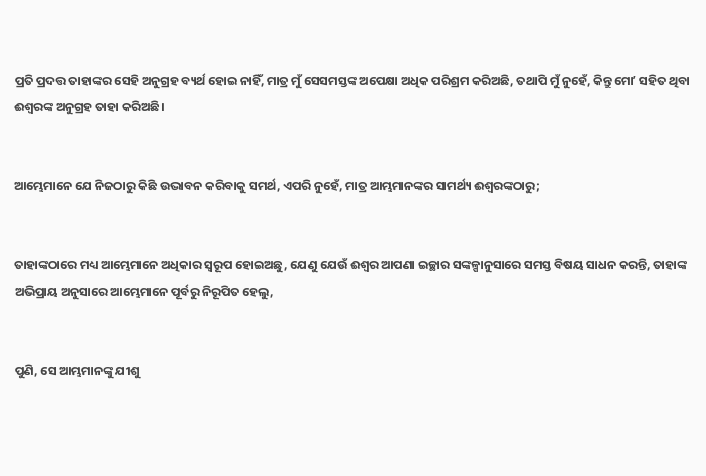ପ୍ରତି ପ୍ରଦତ୍ତ ତାହାଙ୍କର ସେହି ଅନୁଗ୍ରହ ବ୍ୟର୍ଥ ହୋଇ ନାହିଁ, ମାତ୍ର ମୁଁ ସେସମସ୍ତଙ୍କ ଅପେକ୍ଷା ଅଧିକ ପରିଶ୍ରମ କରିଅଛି, ତଥାପି ମୁଁ ନୁହେଁ, କିନ୍ତୁ ମୋʼ ସହିତ ଥିବା ଈଶ୍ଵରଙ୍କ ଅନୁଗ୍ରହ ତାହା କରିଅଛି।


ଆମ୍ଭେମାନେ ଯେ ନିଜଠାରୁ କିଛି ଉଦ୍ଭାବନ କରିବାକୁ ସମର୍ଥ, ଏପରି ନୁହେଁ, ମାତ୍ର ଆମ୍ଭମାନଙ୍କର ସାମର୍ଥ୍ୟ ଈଶ୍ଵରଙ୍କଠାରୁ;


ତାହାଙ୍କଠାରେ ମଧ୍ୟ ଆମ୍ଭେମାନେ ଅଧିକାର ସ୍ଵରୂପ ହୋଇଅଛୁ, ଯେଣୁ ଯେଉଁ ଈଶ୍ଵର ଆପଣା ଇଚ୍ଛାର ସଙ୍କଳ୍ପାନୁସାରେ ସମସ୍ତ ବିଷୟ ସାଧନ କରନ୍ତି, ତାହାଙ୍କ ଅଭିପ୍ରାୟ ଅନୁସାରେ ଆମ୍ଭେମାନେ ପୂର୍ବରୁ ନିରୂପିତ ହେଲୁ,


ପୁଣି, ସେ ଆମ୍ଭମାନଙ୍କୁ ଯୀଶୁ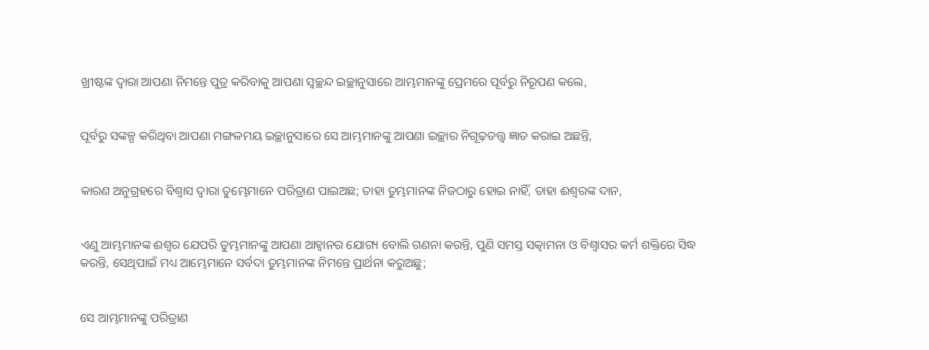ଖ୍ରୀଷ୍ଟଙ୍କ ଦ୍ଵାରା ଆପଣା ନିମନ୍ତେ ପୁତ୍ର କରିବାକୁ ଆପଣା ସ୍ଵଚ୍ଛନ୍ଦ ଇଚ୍ଛାନୁସାରେ ଆମ୍ଭମାନଙ୍କୁ ପ୍ରେମରେ ପୂର୍ବରୁ ନିରୂପଣ କଲେ,


ପୂର୍ବରୁ ସଙ୍କଳ୍ପ କରିଥିବା ଆପଣା ମଙ୍ଗଳମୟ ଇଚ୍ଛାନୁସାରେ ସେ ଆମ୍ଭମାନଙ୍କୁ ଆପଣା ଇଚ୍ଛାର ନିଗୂଢ଼ତତ୍ତ୍ଵ ଜ୍ଞାତ କରାଇ ଅଛନ୍ତି,


କାରଣ ଅନୁଗ୍ରହରେ ବିଶ୍ଵାସ ଦ୍ଵାରା ତୁମ୍ଭେମାନେ ପରିତ୍ରାଣ ପାଇଅଛ; ତାହା ତୁମ୍ଭମାନଙ୍କ ନିଜଠାରୁ ହୋଇ ନାହିଁ, ତାହା ଈଶ୍ଵରଙ୍କ ଦାନ,


ଏଣୁ ଆମ୍ଭମାନଙ୍କ ଈଶ୍ଵର ଯେପରି ତୁମ୍ଭମାନଙ୍କୁ ଆପଣା ଆହ୍ଵାନର ଯୋଗ୍ୟ ବୋଲି ଗଣନା କରନ୍ତି, ପୁଣି ସମସ୍ତ ସତ୍କାମନା ଓ ବିଶ୍ଵାସର କର୍ମ ଶକ୍ତିରେ ସିଦ୍ଧ କରନ୍ତି, ସେଥିପାଇଁ ମଧ୍ୟ ଆମ୍ଭେମାନେ ସର୍ବଦା ତୁମ୍ଭମାନଙ୍କ ନିମନ୍ତେ ପ୍ରାର୍ଥନା କରୁଅଛୁ;


ସେ ଆମ୍ଭମାନଙ୍କୁ ପରିତ୍ରାଣ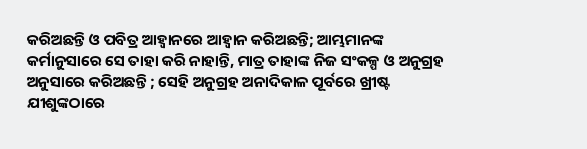କରିଅଛନ୍ତି ଓ ପବିତ୍ର ଆହ୍ଵାନରେ ଆହ୍ଵାନ କରିଅଛନ୍ତି; ଆମ୍ଭମାନଙ୍କ କର୍ମାନୁସାରେ ସେ ତାହା କରି ନାହାନ୍ତି, ମାତ୍ର ତାହାଙ୍କ ନିଜ ସଂକଳ୍ପ ଓ ଅନୁଗ୍ରହ ଅନୁସାରେ କରିଅଛନ୍ତି ; ସେହି ଅନୁଗ୍ରହ ଅନାଦିକାଳ ପୂର୍ବରେ ଖ୍ରୀଷ୍ଟ ଯୀଶୁଙ୍କଠାରେ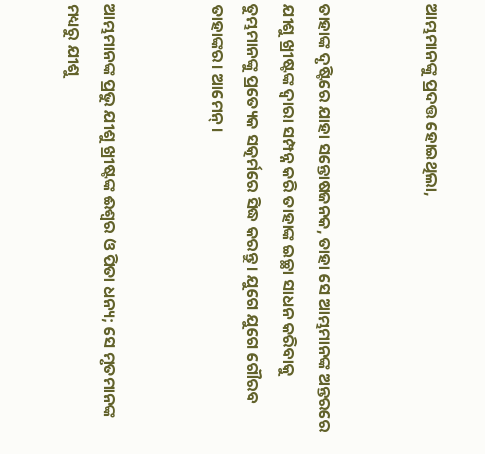ଆମ୍ଭମାନଙ୍କୁ ପ୍ରଦତ୍ତ ହୋଇଥିଲା,


ତାହାଙ୍କ ଦୃଷ୍ଟିରେ ଯାହା ସନ୍ତୋଷଜନକ, ତାହା ସେ ଆମ୍ଭମାନଙ୍କ ଅନ୍ତରରେ ଯୀଶୁ ଖ୍ରୀଷ୍ଟଙ୍କ ଦ୍ଵାରା ସମ୍ପନ୍ନ କରି ତାହାଙ୍କ ଇଚ୍ଛା ସାଧନ କରିବାକୁ ତୁମ୍ଭମାନଙ୍କୁ ପ୍ରତ୍ୟେକ ସତ୍କର୍ମରେ ସିଦ୍ଧ କରନ୍ତୁ। ଯୁଗେ ଯୁଗେ ଗୌରବ ତାହାଙ୍କର। ଆମେନ୍।


ଆମ୍ଭମାନଙ୍କ ପ୍ରଭୁ ଯୀଶୁ ଖ୍ରୀଷ୍ଟଙ୍କ ଈଶ୍ଵର ଓ ପିତା ଧନ୍ୟ; ସେ ମୃତମାନଙ୍କ ମଧ୍ୟରୁ ଯୀଶୁ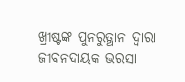ଖ୍ରୀଷ୍ଟଙ୍କ ପୁନରୁତ୍ଥାନ ଦ୍ଵାରା ଜୀବନଦାୟକ ଭରସା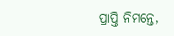ପ୍ରାପ୍ତି ନିମନ୍ତେ,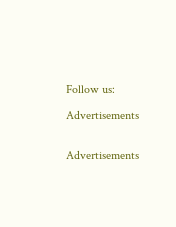Follow us:

Advertisements


Advertisements